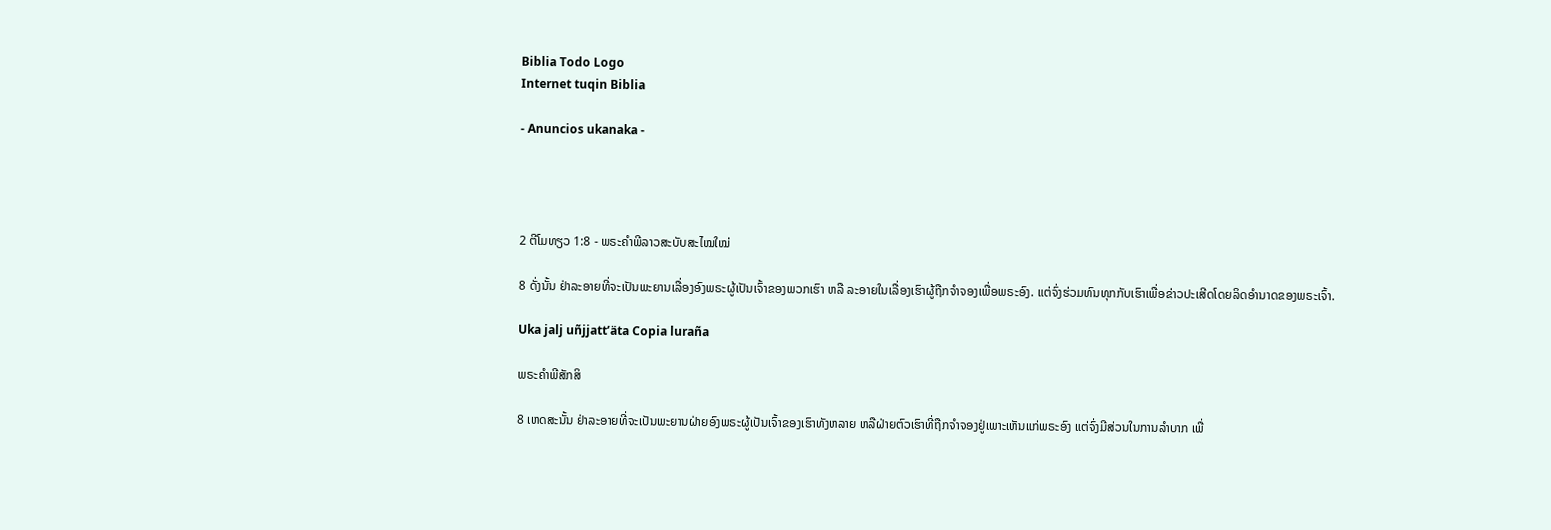Biblia Todo Logo
Internet tuqin Biblia

- Anuncios ukanaka -




2 ຕີໂມທຽວ 1:8 - ພຣະຄຳພີລາວສະບັບສະໄໝໃໝ່

8 ດັ່ງນັ້ນ ຢ່າລະອາຍທີ່ຈະເປັນພະຍານເລື່ອງອົງພຣະຜູ້ເປັນເຈົ້າຂອງພວກເຮົາ ຫລື ລະອາຍໃນເລື່ອງເຮົາຜູ້ຖືກຈຳຈອງເພື່ອພຣະອົງ. ແຕ່ຈົ່ງຮ່ວມທົນທຸກກັບເຮົາເພື່ອຂ່າວປະເສີດໂດຍລິດອຳນາດຂອງພຣະເຈົ້າ.

Uka jalj uñjjattʼäta Copia luraña

ພຣະຄຳພີສັກສິ

8 ເຫດສະນັ້ນ ຢ່າລະອາຍທີ່ຈະເປັນພະຍານຝ່າຍອົງພຣະຜູ້ເປັນເຈົ້າຂອງເຮົາທັງຫລາຍ ຫລືຝ່າຍຕົວເຮົາທີ່ຖືກຈຳຈອງຢູ່ເພາະເຫັນແກ່ພຣະອົງ ແຕ່ຈົ່ງມີສ່ວນໃນການລຳບາກ ເພື່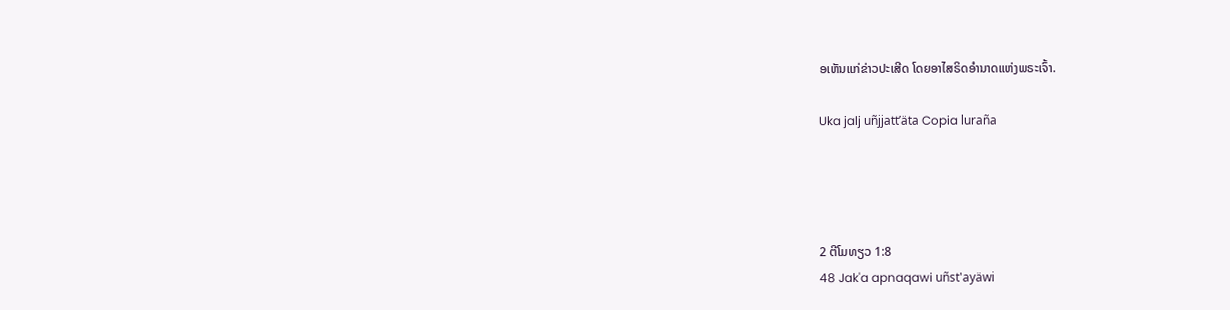ອເຫັນແກ່ຂ່າວປະເສີດ ໂດຍອາໄສຣິດອຳນາດແຫ່ງພຣະເຈົ້າ.

Uka jalj uñjjattʼäta Copia luraña




2 ຕີໂມທຽວ 1:8
48 Jak'a apnaqawi uñst'ayäwi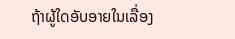ຖ້າຜູ້ໃດອັບອາຍໃນເລື່ອງ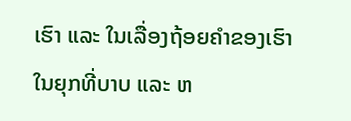ເຮົາ ແລະ ໃນເລື່ອງຖ້ອຍຄຳຂອງເຮົາໃນຍຸກທີ່ບາບ ແລະ ຫ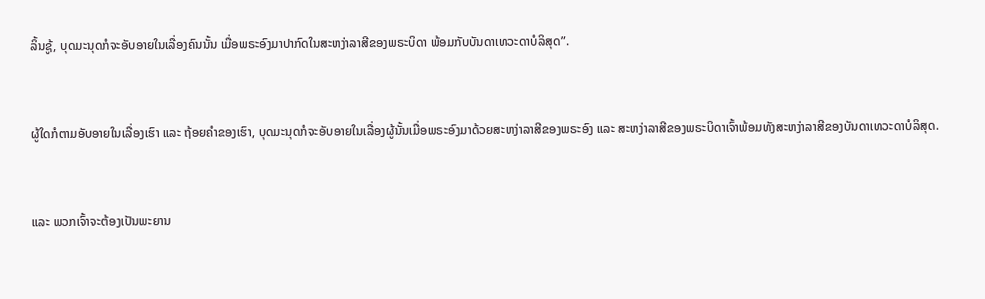ລິ້ນຊູ້, ບຸດມະນຸດກໍຈະອັບອາຍໃນເລື່ອງຄົນນັ້ນ ເມື່ອພຣະອົງມາປາກົດໃນສະຫງ່າລາສີຂອງພຣະບິດາ ພ້ອມກັບບັນດາເທວະດາບໍລິສຸດ”.


ຜູ້ໃດກໍຕາມອັບອາຍໃນເລື່ອງເຮົາ ແລະ ຖ້ອຍຄຳຂອງເຮົາ, ບຸດມະນຸດກໍຈະອັບອາຍໃນເລື່ອງຜູ້ນັ້ນເມື່ອພຣະອົງມາດ້ວຍສະຫງ່າລາສີຂອງພຣະອົງ ແລະ ສະຫງ່າລາສີຂອງພຣະບິດາເຈົ້າພ້ອມທັງສະຫງ່າລາສີຂອງບັນດາເທວະດາບໍລິສຸດ.


ແລະ ພວກເຈົ້າຈະຕ້ອງເປັນພະຍານ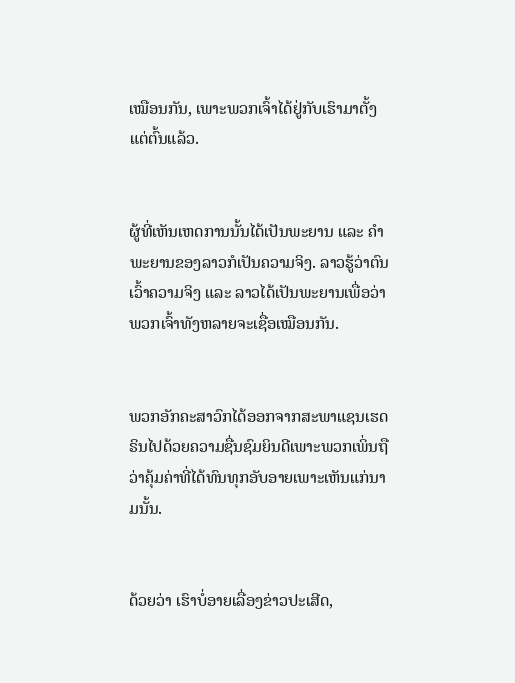ເໝືອນກັນ, ເພາະພວກເຈົ້າໄດ້ຢູ່ກັບເຮົາມາຕັ້ງແຕ່ຕົ້ນແລ້ວ.


ຜູ້ທີ່ເຫັນເຫດການນັ້ນໄດ້ເປັນພະຍານ ແລະ ຄຳພະຍານຂອງລາວກໍເປັນຄວາມຈິງ. ລາວຮູ້ວ່າຕົນເວົ້າຄວາມຈິງ ແລະ ລາວໄດ້ເປັນພະຍານເພື່ອວ່າພວກເຈົ້າທັງຫລາຍຈະເຊື່ອເໝືອນກັນ.


ພວກອັກຄະສາວົກໄດ້ອອກຈາກສະພາແຊນເຮດຣິນໄປດ້ວຍຄວາມຊື່ນຊົມຍິນດີເພາະພວກເພິ່ນຖືວ່າຄຸ້ມຄ່າທີ່ໄດ້ທົນທຸກອັບອາຍເພາະເຫັນແກ່ນາມນັ້ນ.


ດ້ວຍວ່າ ເຮົາບໍ່ອາຍເລື່ອງຂ່າວປະເສີດ,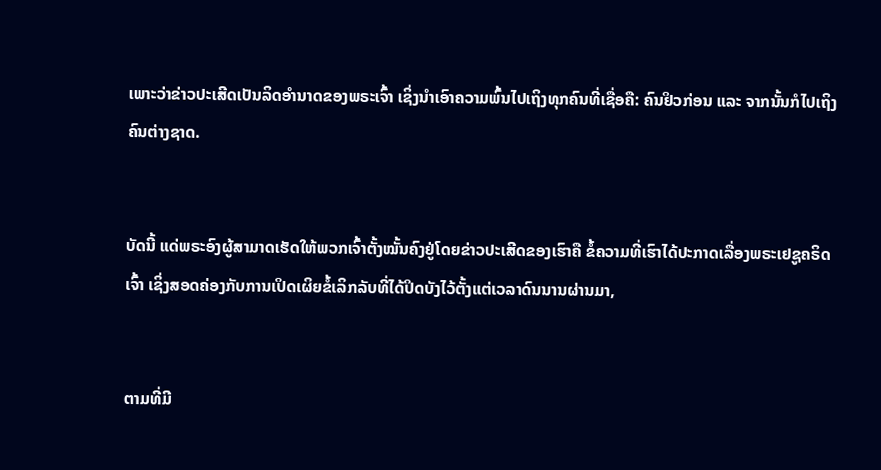ເພາະວ່າຂ່າວປະເສີດເປັນລິດອຳນາດຂອງພຣະເຈົ້າ ເຊິ່ງນໍາເອົາຄວາມພົ້ນໄປເຖິງທຸກຄົນທີ່ເຊື່ອຄື: ຄົນຢິວກ່ອນ ແລະ ຈາກນັ້ນກໍໄປເຖິງຄົນຕ່າງຊາດ.


ບັດນີ້ ແດ່ພຣະອົງຜູ້ສາມາດເຮັດໃຫ້ພວກເຈົ້າຕັ້ງໝັ້ນຄົງຢູ່ໂດຍຂ່າວປະເສີດຂອງເຮົາຄື ຂໍ້ຄວາມທີ່ເຮົາໄດ້ປະກາດເລື່ອງພຣະເຢຊູຄຣິດເຈົ້າ ເຊິ່ງສອດຄ່ອງກັບການເປິດເຜິຍຂໍ້ເລິກລັບທີ່ໄດ້ປິດບັງໄວ້ຕັ້ງແຕ່ເວລາດົນນານຜ່ານມາ,


ຕາມທີ່ມີ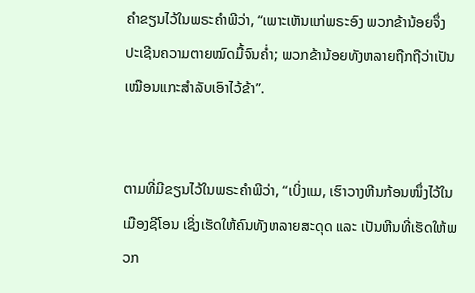ຄຳຂຽນໄວ້ໃນພຣະຄຳພີວ່າ, “ເພາະເຫັນແກ່ພຣະອົງ ພວກຂ້ານ້ອຍຈຶ່ງປະເຊີນຄວາມຕາຍໝົດມື້ຈົນຄ່ຳ; ພວກຂ້ານ້ອຍທັງຫລາຍຖືກຖືວ່າເປັນເໝືອນແກະສຳລັບເອົາໄວ້ຂ້າ”.


ຕາມທີ່ມີຂຽນໄວ້ໃນພຣະຄຳພີວ່າ, “ເບິ່ງແມ, ເຮົາວາງຫີນກ້ອນໜຶ່ງໄວ້ໃນເມືອງຊີໂອນ ເຊິ່ງເຮັດໃຫ້ຄົນທັງຫລາຍສະດຸດ ແລະ ເປັນຫີນທີ່ເຮັດໃຫ້ພວກ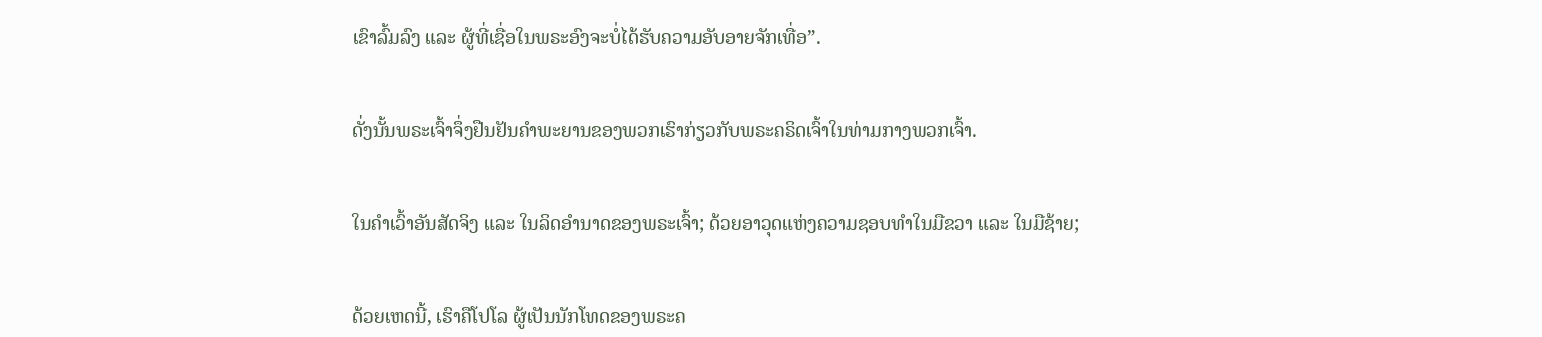ເຂົາລົ້ມລົງ ແລະ ຜູ້ທີ່ເຊື່ອໃນພຣະອົງຈະບໍ່ໄດ້ຮັບຄວາມອັບອາຍຈັກເທື່ອ”.


ດັ່ງນັ້ນພຣະເຈົ້າຈຶ່ງຢືນຢັນຄຳພະຍານຂອງພວກເຮົາກ່ຽວກັບພຣະຄຣິດເຈົ້າໃນທ່າມກາງພວກເຈົ້າ.


ໃນຄຳເວົ້າອັນສັດຈິງ ແລະ ໃນລິດອຳນາດຂອງພຣະເຈົ້າ; ດ້ວຍອາວຸດແຫ່ງຄວາມຊອບທຳໃນມືຂວາ ແລະ ໃນມືຊ້າຍ;


ດ້ວຍເຫດນີ້, ເຮົາຄືໂປໂລ ຜູ້ເປັນນັກໂທດຂອງພຣະຄ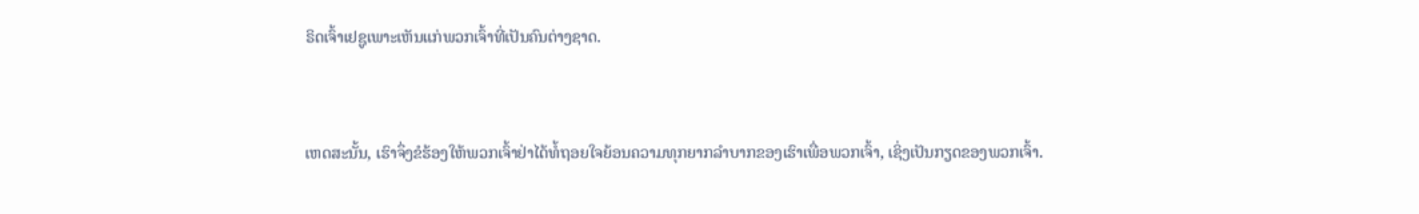ຣິດເຈົ້າເຢຊູເພາະເຫັນແກ່ພວກເຈົ້າທີ່ເປັນຄົນຕ່າງຊາດ.


ເຫດສະນັ້ນ, ເຮົາຈຶ່ງຂໍຮ້ອງໃຫ້ພວກເຈົ້າຢ່າໄດ້ທໍ້ຖອຍໃຈຍ້ອນຄວາມທຸກຍາກລໍາບາກຂອງເຮົາເພື່ອພວກເຈົ້າ, ເຊິ່ງເປັນກຽດຂອງພວກເຈົ້າ.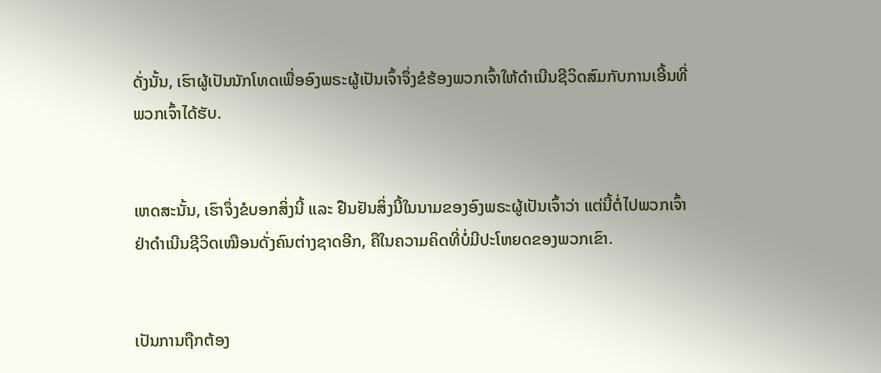ດັ່ງນັ້ນ, ເຮົາຜູ້ເປັນນັກໂທດເພື່ອອົງພຣະຜູ້ເປັນເຈົ້າຈຶ່ງຂໍຮ້ອງພວກເຈົ້າໃຫ້ດຳເນີນຊີວິດສົມກັບການເອີ້ນທີ່ພວກເຈົ້າໄດ້ຮັບ.


ເຫດສະນັ້ນ, ເຮົາຈຶ່ງຂໍບອກສິ່ງນີ້ ແລະ ຢືນຢັນສິ່ງນີ້ໃນນາມຂອງອົງພຣະຜູ້ເປັນເຈົ້າວ່າ ແຕ່ນີ້ຕໍ່ໄປພວກເຈົ້າຢ່າດຳເນີນຊີວິດເໝືອນດັ່ງຄົນຕ່າງຊາດອີກ, ຄືໃນຄວາມຄິດທີ່ບໍ່ມີປະໂຫຍດຂອງພວກເຂົາ.


ເປັນການຖືກຕ້ອງ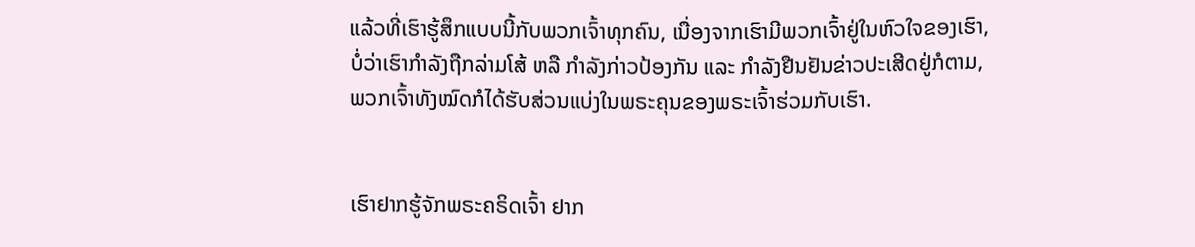ແລ້ວທີ່ເຮົາຮູ້ສຶກແບບນີ້ກັບພວກເຈົ້າທຸກຄົນ, ເນື່ອງຈາກເຮົາມີພວກເຈົ້າຢູ່ໃນຫົວໃຈຂອງເຮົາ, ບໍ່ວ່າເຮົາກຳລັງຖືກລ່າມໂສ້ ຫລື ກຳລັງກ່າວປ້ອງກັນ ແລະ ກຳລັງຢືນຢັນຂ່າວປະເສີດຢູ່ກໍຕາມ, ພວກເຈົ້າທັງໝົດກໍໄດ້ຮັບສ່ວນແບ່ງໃນພຣະຄຸນຂອງພຣະເຈົ້າຮ່ວມກັບເຮົາ.


ເຮົາຢາກຮູ້ຈັກພຣະຄຣິດເຈົ້າ ຢາກ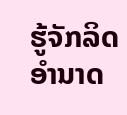ຮູ້ຈັກລິດອຳນາດ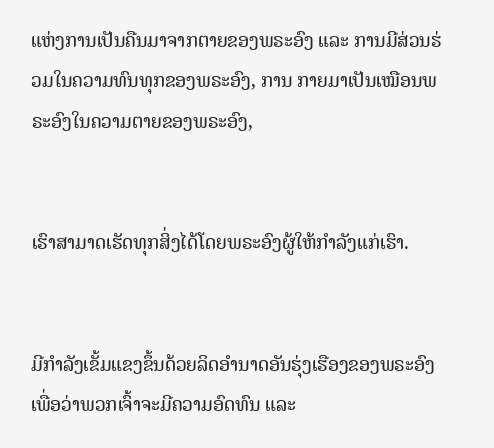ແຫ່ງການເປັນຄືນມາຈາກຕາຍຂອງພຣະອົງ ແລະ ການມີສ່ວນຮ່ວມໃນຄວາມທົນທຸກຂອງພຣະອົງ, ການ ກາຍມາເປັນເໝືອນພຣະອົງໃນຄວາມຕາຍຂອງພຣະອົງ,


ເຮົາສາມາດເຮັດທຸກສິ່ງໄດ້ໂດຍພຣະອົງຜູ້ໃຫ້ກຳລັງແກ່ເຮົາ.


ມີກຳລັງເຂັ້ມແຂງຂຶ້ນດ້ວຍລິດອຳນາດອັນຮຸ່ງເຮືອງຂອງພຣະອົງ ເພື່ອວ່າພວກເຈົ້າຈະມີຄວາມອົດທົນ ແລະ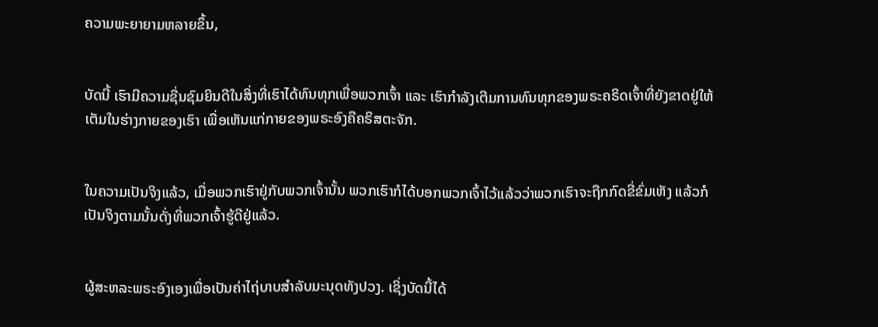ຄວາມພະຍາຍາມຫລາຍຂຶ້ນ,


ບັດນີ້ ເຮົາມີຄວາມຊື່ນຊົມຍິນດີໃນສິ່ງທີ່ເຮົາໄດ້ທົນທຸກເພື່ອພວກເຈົ້າ ແລະ ເຮົາກຳລັງເຕີມການທົນທຸກຂອງພຣະຄຣິດເຈົ້າທີ່ຍັງຂາດຢູ່ໃຫ້ເຕັມໃນຮ່າງກາຍຂອງເຮົາ ເພື່ອເຫັນແກ່ກາຍຂອງພຣະອົງຄືຄຣິສຕະຈັກ.


ໃນຄວາມເປັນຈິງແລ້ວ, ເມື່ອພວກເຮົາຢູ່ກັບພວກເຈົ້ານັ້ນ ພວກເຮົາກໍໄດ້ບອກພວກເຈົ້າໄວ້ແລ້ວວ່າພວກເຮົາຈະຖືກກົດຂີ່ຂົ່ມເຫັງ ແລ້ວກໍເປັນຈິງຕາມນັ້ນດັ່ງທີ່ພວກເຈົ້າຮູ້ດີຢູ່ແລ້ວ.


ຜູ້ສະຫລະພຣະອົງເອງເພື່ອເປັນຄ່າໄຖ່ບາບສຳລັບມະນຸດທັງປວງ. ເຊິ່ງບັດນີ້ໄດ້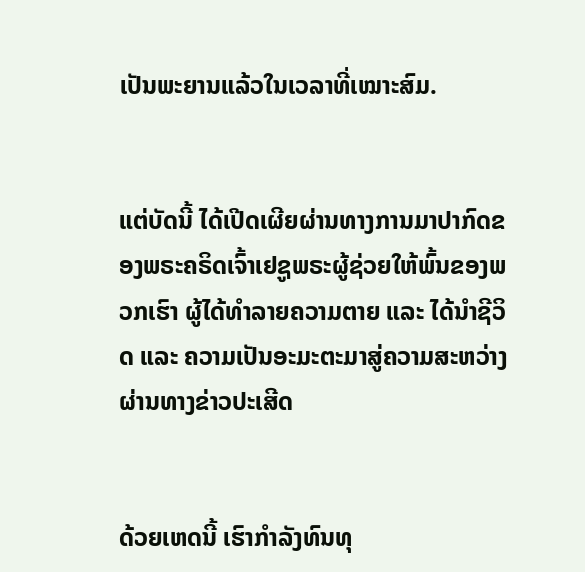ເປັນພະຍານແລ້ວໃນເວລາທີ່ເໝາະສົມ.


ແຕ່ບັດນີ້ ໄດ້ເປີດເຜີຍຜ່ານທາງການມາປາກົດຂອງພຣະຄຣິດເຈົ້າເຢຊູພຣະຜູ້ຊ່ວຍໃຫ້ພົ້ນຂອງພວກເຮົາ ຜູ້ໄດ້ທຳລາຍຄວາມຕາຍ ແລະ ໄດ້ນຳຊີວິດ ແລະ ຄວາມເປັນອະມະຕະມາສູ່ຄວາມສະຫວ່າງຜ່ານທາງຂ່າວປະເສີດ


ດ້ວຍເຫດນີ້ ເຮົາກຳລັງທົນທຸ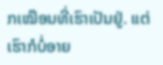ກເໝືອນທີ່ເຮົາເປັນຢູ່. ແຕ່ເຮົາກໍບໍ່ອາຍ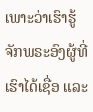ເພາະວ່າເຮົາຮູ້ຈັກພຣະອົງຜູ້ທີ່ເຮົາໄດ້ເຊື່ອ ແລະ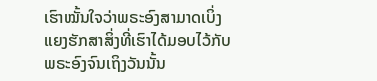ເຮົາໝັ້ນໃຈວ່າພຣະອົງສາມາດເບິ່ງແຍງຮັກສາສິ່ງທີ່ເຮົາໄດ້ມອບໄວ້ກັບພຣະອົງຈົນເຖິງວັນນັ້ນ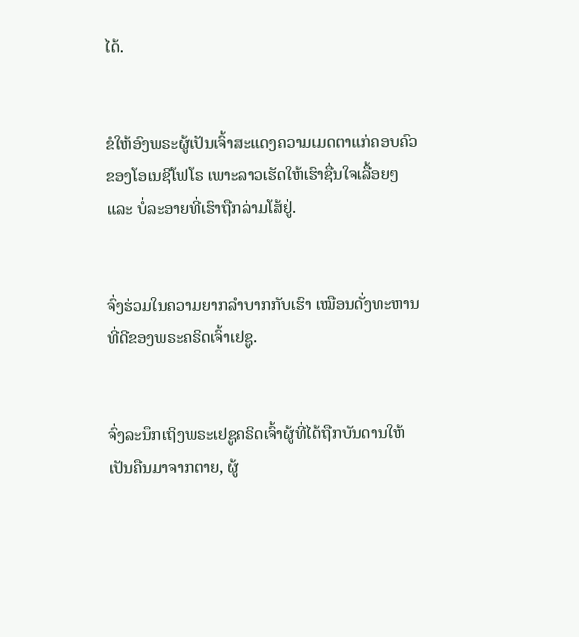ໄດ້.


ຂໍໃຫ້ອົງພຣະຜູ້ເປັນເຈົ້າສະແດງຄວາມເມດຕາແກ່ຄອບຄົວຂອງໂອເນຊີໂຟໂຣ ເພາະລາວເຮັດໃຫ້ເຮົາຊື່ນໃຈເລື້ອຍໆ ແລະ ບໍ່ລະອາຍທີ່ເຮົາຖືກລ່າມໂສ້ຢູ່.


ຈົ່ງຮ່ວມໃນຄວາມຍາກລຳບາກກັບເຮົາ ເໝືອນດັ່ງທະຫານທີ່ດີຂອງພຣະຄຣິດເຈົ້າເຢຊູ.


ຈົ່ງລະນຶກເຖິງພຣະເຢຊູຄຣິດເຈົ້າຜູ້ທີ່ໄດ້ຖືກບັນດານໃຫ້ເປັນຄືນມາຈາກຕາຍ, ຜູ້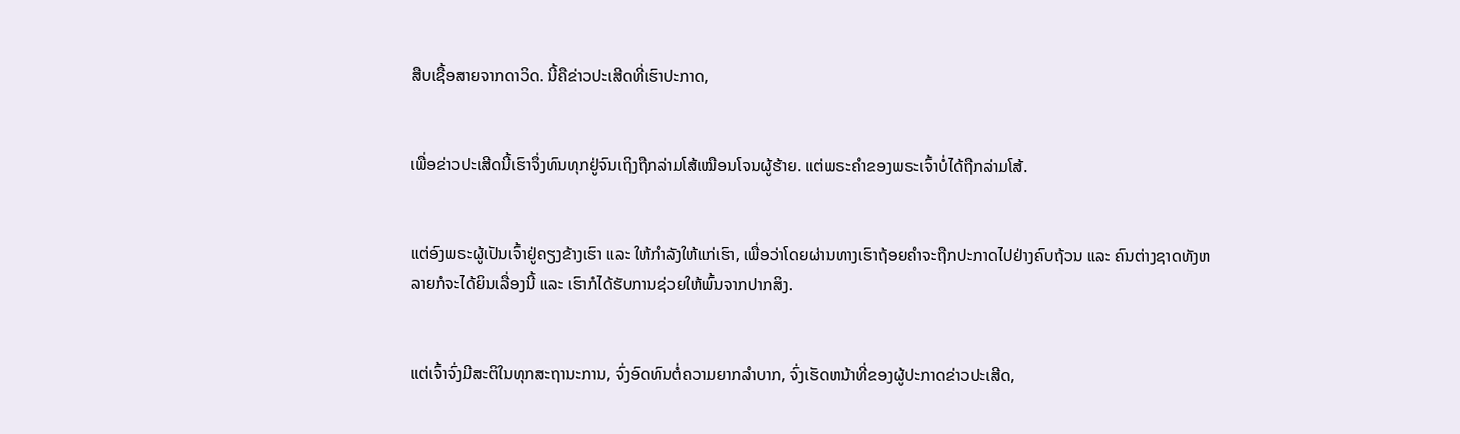ສືບເຊື້ອສາຍຈາກດາວິດ. ນີ້ຄືຂ່າວປະເສີດທີ່ເຮົາປະກາດ,


ເພື່ອຂ່າວປະເສີດນີ້ເຮົາຈຶ່ງທົນທຸກຢູ່ຈົນເຖິງຖືກລ່າມໂສ້ເໝືອນໂຈນຜູ້ຮ້າຍ. ແຕ່ພຣະຄຳຂອງພຣະເຈົ້າບໍ່ໄດ້ຖືກລ່າມໂສ້.


ແຕ່ອົງພຣະຜູ້ເປັນເຈົ້າຢູ່ຄຽງຂ້າງເຮົາ ແລະ ໃຫ້ກຳລັງໃຫ້ແກ່ເຮົາ, ເພື່ອວ່າໂດຍຜ່ານທາງເຮົາຖ້ອຍຄຳຈະຖືກປະກາດໄປຢ່າງຄົບຖ້ວນ ແລະ ຄົນຕ່າງຊາດທັງຫລາຍກໍຈະໄດ້ຍິນເລື່ອງນີ້ ແລະ ເຮົາກໍໄດ້ຮັບການຊ່ວຍໃຫ້ພົ້ນຈາກປາກສິງ.


ແຕ່ເຈົ້າຈົ່ງມີສະຕິໃນທຸກສະຖານະການ, ຈົ່ງອົດທົນຕໍ່ຄວາມຍາກລຳບາກ, ຈົ່ງເຮັດຫນ້າທີ່ຂອງຜູ້ປະກາດຂ່າວປະເສີດ,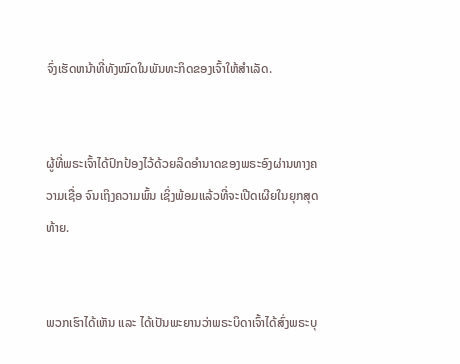ຈົ່ງເຮັດຫນ້າທີ່ທັງໝົດໃນພັນທະກິດຂອງເຈົ້າໃຫ້ສຳເລັດ.


ຜູ້ທີ່ພຣະເຈົ້າໄດ້ປົກປ້ອງໄວ້ດ້ວຍລິດອຳນາດຂອງພຣະອົງຜ່ານທາງຄວາມເຊື່ອ ຈົນເຖິງຄວາມພົ້ນ ເຊິ່ງພ້ອມແລ້ວທີ່ຈະເປີດເຜີຍໃນຍຸກສຸດທ້າຍ.


ພວກເຮົາໄດ້ເຫັນ ແລະ ໄດ້ເປັນພະຍານວ່າພຣະບິດາເຈົ້າໄດ້ສົ່ງພຣະບຸ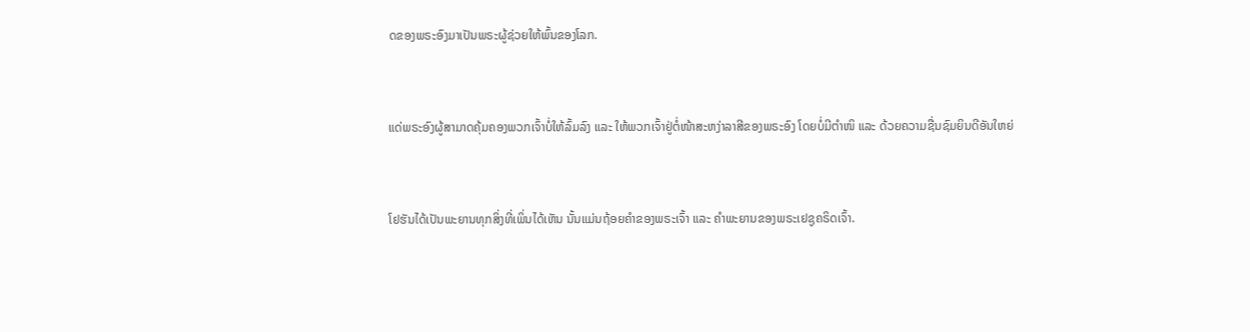ດຂອງພຣະອົງມາເປັນພຣະຜູ້ຊ່ວຍໃຫ້ພົ້ນຂອງໂລກ.


ແດ່ພຣະອົງຜູ້ສາມາດຄຸ້ມຄອງພວກເຈົ້າບໍ່ໃຫ້ລົ້ມລົງ ແລະ ໃຫ້ພວກເຈົ້າຢູ່ຕໍ່ໜ້າສະຫງ່າລາສີຂອງພຣະອົງ ໂດຍບໍ່ມີຕຳໜິ ແລະ ດ້ວຍຄວາມຊື່ນຊົມຍິນດີອັນໃຫຍ່


ໂຢຮັນໄດ້ເປັນພະຍານທຸກສິ່ງທີ່ເພິ່ນໄດ້ເຫັນ ນັ້ນແມ່ນຖ້ອຍຄຳຂອງພຣະເຈົ້າ ແລະ ຄຳພະຍານຂອງພຣະເຢຊູຄຣິດເຈົ້າ.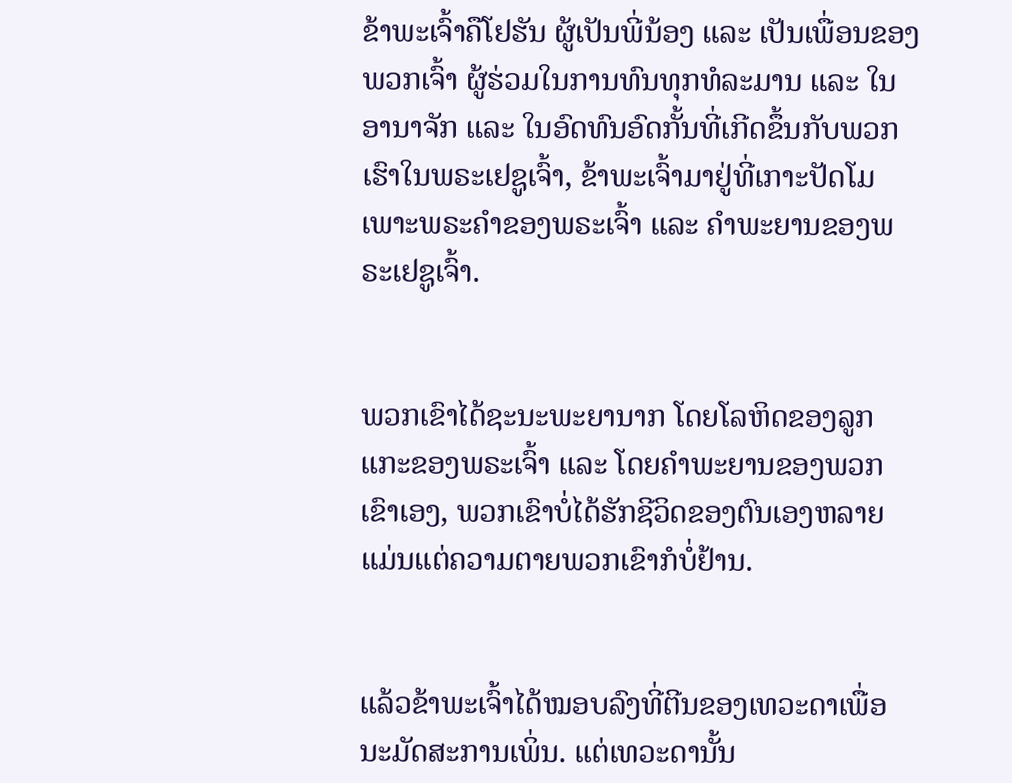ຂ້າພະເຈົ້າຄືໂຢຮັນ ຜູ້ເປັນພີ່ນ້ອງ ແລະ ເປັນເພື່ອນຂອງພວກເຈົ້າ ຜູ້ຮ່ວມໃນການທົນທຸກທໍລະມານ ແລະ ໃນອານາຈັກ ແລະ ໃນອົດທົນອົດກັ້ນທີ່ເກີດຂຶ້ນກັບພວກເຮົາໃນພຣະເຢຊູເຈົ້າ, ຂ້າພະເຈົ້າມາຢູ່ທີ່ເກາະປັດໂມເພາະພຣະຄຳຂອງພຣະເຈົ້າ ແລະ ຄຳພະຍານຂອງພຣະເຢຊູເຈົ້າ.


ພວກເຂົາໄດ້ຊະນະພະຍານາກ ໂດຍໂລຫິດຂອງລູກແກະຂອງພຣະເຈົ້າ ແລະ ໂດຍຄຳພະຍານຂອງພວກເຂົາເອງ, ພວກເຂົາບໍ່ໄດ້ຮັກຊີວິດຂອງຕົນເອງຫລາຍ ແມ່ນແຕ່ຄວາມຕາຍພວກເຂົາກໍບໍ່ຢ້ານ.


ແລ້ວຂ້າພະເຈົ້າໄດ້ໝອບລົງທີ່ຕີນຂອງເທວະດາເພື່ອນະມັດສະການເພິ່ນ. ແຕ່ເທວະດານັ້ນ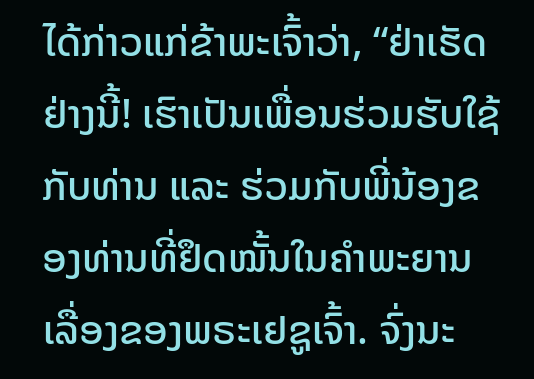ໄດ້ກ່າວແກ່ຂ້າພະເຈົ້າວ່າ, “ຢ່າເຮັດຢ່າງນີ້! ເຮົາເປັນເພື່ອນຮ່ວມຮັບໃຊ້ກັບທ່ານ ແລະ ຮ່ວມກັບພີ່ນ້ອງຂອງທ່ານທີ່ຢຶດໝັ້ນໃນຄຳພະຍານເລື່ອງຂອງພຣະເຢຊູເຈົ້າ. ຈົ່ງນະ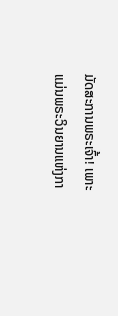ມັດສະການພຣະເຈົ້າ! ເພາະແມ່ນພຣະວິນຍານແຫ່ງກາ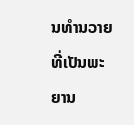ນທຳນວາຍທີ່ເປັນພະຍານ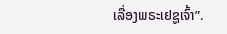ເລື່ອງພຣະເຢຊູເຈົ້າ”.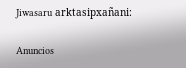Jiwasaru arktasipxañani:

Anuncios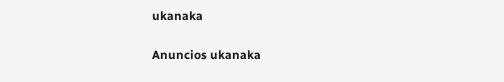ukanaka


Anuncios ukanaka